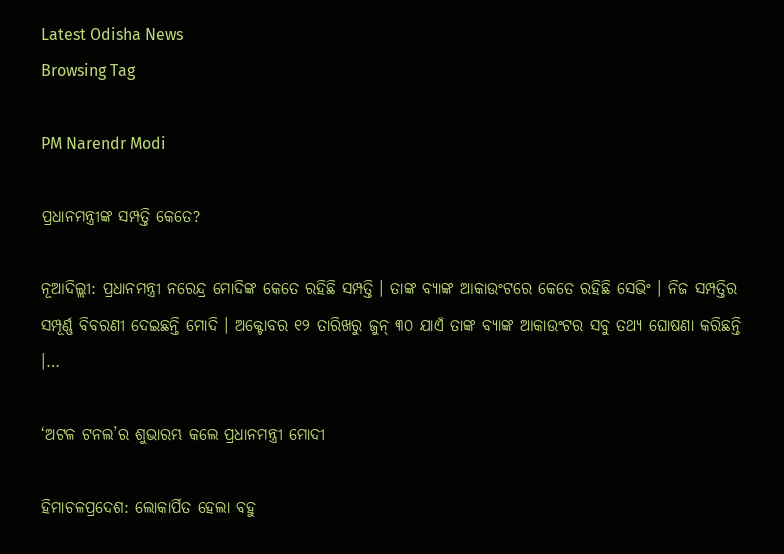Latest Odisha News
Browsing Tag

PM Narendr Modi

ପ୍ରଧାନମନ୍ତ୍ରୀଙ୍କ ସମ୍ପତ୍ତି କେତେ?

ନୂଆଦିଲ୍ଲୀ: ପ୍ରଧାନମନ୍ତ୍ରୀ ନରେନ୍ଦ୍ର ମୋଦିଙ୍କ କେତେ ରହିଛି ସମ୍ପତ୍ତି । ତାଙ୍କ ବ୍ୟାଙ୍କ ଆକାଉଂଟରେ କେତେ ରହିଛି ସେଭିଂ । ନିଜ ସମ୍ପତ୍ତିର ସମ୍ପୂର୍ଣ୍ଣ ବିବରଣୀ ଦେଇଛନ୍ତି ମୋଦି । ଅକ୍ଟୋବର ୧୨ ତାରିଖରୁ ଜୁନ୍ ୩୦ ଯାଏଁ ତାଙ୍କ ବ୍ୟାଙ୍କ ଆକାଉଂଟର ସବୁ ତଥ୍ୟ ଘୋଷଣା କରିଛନ୍ତି ।…

‘ଅଟଳ ଟନଲ’ର ଶୁଭାରମ୍ଭ କଲେ ପ୍ରଧାନମନ୍ତ୍ରୀ ମୋଦୀ

ହିମାଚଳପ୍ରଦେଶ: ଲୋକାର୍ପିତ ହେଲା ବହୁ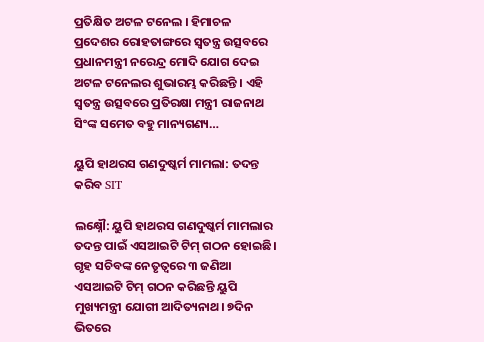ପ୍ରତିକ୍ଷିତ ଅଟଳ ଟନେଲ । ହିମାଚଳ ପ୍ରଦେଶର ରୋହତାଙ୍ଗରେ ସ୍ୱତନ୍ତ୍ର ଉତ୍ସବରେ ପ୍ରଧାନମନ୍ତ୍ରୀ ନରେନ୍ଦ୍ର ମୋଦି ଯୋଗ ଦେଇ ଅଟଳ ଟନେଲର ଶୁଭାରମ୍ଭ କରିଛନ୍ତି । ଏହି ସ୍ୱତନ୍ତ୍ର ଉତ୍ସବରେ ପ୍ରତିରକ୍ଷା ମନ୍ତ୍ରୀ ରାଜନାଥ ସିଂଙ୍କ ସମେତ ବହୁ ମାନ୍ୟଗଣ୍ୟ…

ୟୁପି ହାଥରସ ଗଣଦୁଷ୍କର୍ମ ମାମଲା: ତଦନ୍ତ କରିବ SIT

ଲକ୍ଷ୍ନୌ: ୟୁପି ହାଥରସ ଗଣଦୁଷ୍କର୍ମ ମାମଲାର ତଦନ୍ତ ପାଇଁ ଏସଆଇଟି ଟିମ୍ ଗଠନ ହୋଇଛି। ଗୃହ ସଚିବଙ୍କ ନେତୃତ୍ୱରେ ୩ ଜଣିଆ ଏସଆଇଟି ଟିମ୍ ଗଠନ କରିଛନ୍ତି ୟୁପି ମୁଖ୍ୟମନ୍ତ୍ରୀ ଯୋଗୀ ଆଦିତ୍ୟନାଥ। ୭ଦିନ ଭିତରେ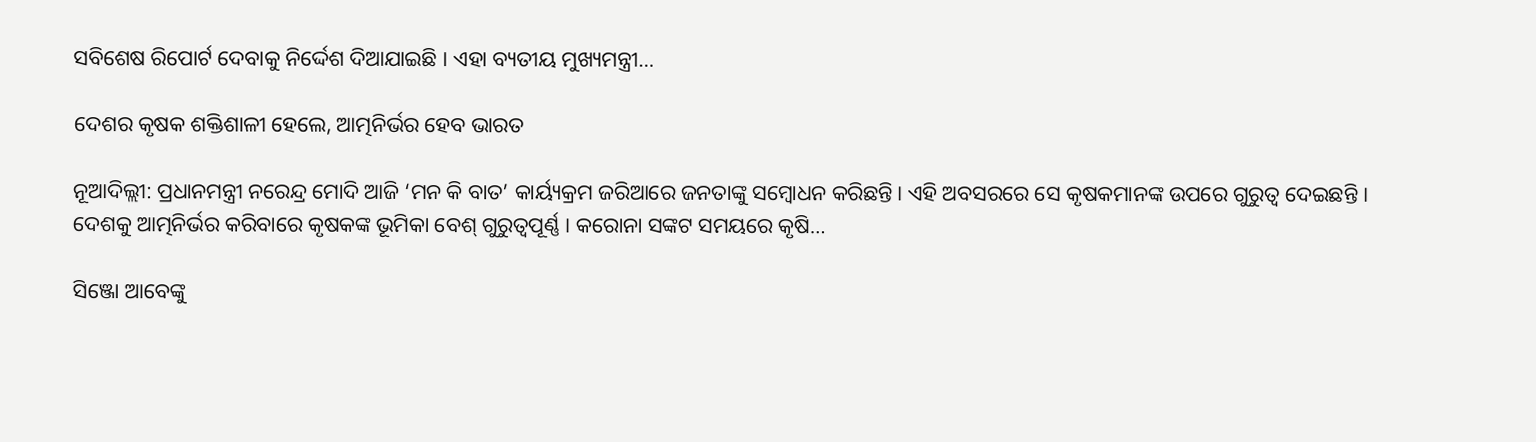ସବିଶେଷ ରିପୋର୍ଟ ଦେବାକୁ ନିର୍ଦ୍ଦେଶ ଦିଆଯାଇଛି । ଏହା ବ୍ୟତୀୟ ମୁଖ୍ୟମନ୍ତ୍ରୀ…

ଦେଶର କୃଷକ ଶକ୍ତିଶାଳୀ ହେଲେ, ଆତ୍ମନିର୍ଭର ହେବ ଭାରତ

ନୂଆଦିଲ୍ଲୀ: ପ୍ରଧାନମନ୍ତ୍ରୀ ନରେନ୍ଦ୍ର ମୋଦି ଆଜି ‘ମନ କି ବାତ’ କାର୍ୟ୍ୟକ୍ରମ ଜରିଆରେ ଜନତାଙ୍କୁ ସମ୍ବୋଧନ କରିଛନ୍ତି। ଏହି ଅବସରରେ ସେ କୃଷକମାନଙ୍କ ଉପରେ ଗୁରୁତ୍ୱ ଦେଇଛନ୍ତି । ଦେଶକୁ ଆତ୍ମନିର୍ଭର କରିବାରେ କୃଷକଙ୍କ ଭୂମିକା ବେଶ୍ ଗୁରୁତ୍ୱପୂର୍ଣ୍ଣ । କରୋନା ସଙ୍କଟ ସମୟରେ କୃଷି…

ସିଞ୍ଜୋ ଆବେଙ୍କୁ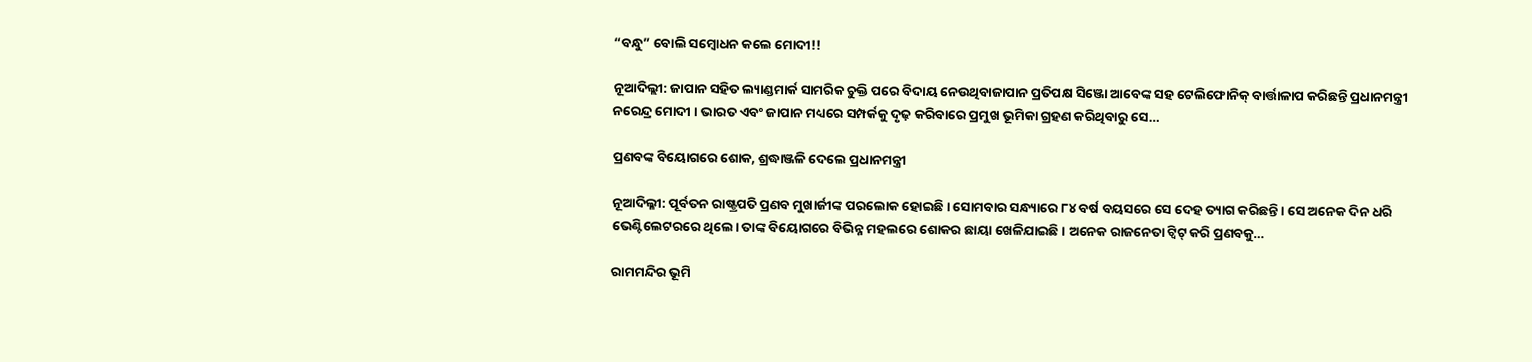“ବନ୍ଧୁ” ବୋଲି ସମ୍ବୋଧନ କଲେ ମୋଦୀ!!

ନୂଆଦିଲ୍ଲୀ: ଜାପାନ ସହିତ ଲ୍ୟାଣ୍ଡମାର୍କ ସାମରିକ ଚୁକ୍ତି ପରେ ବିଦାୟ ନେଉଥିବାଜାପାନ ପ୍ରତିପକ୍ଷ ସିଞ୍ଜୋ ଆବେଙ୍କ ସହ ଟେଲିଫୋନିକ୍ ବାର୍ତ୍ତାଳାପ କରିଛନ୍ତି ପ୍ରଧାନମନ୍ତ୍ରୀ ନରେନ୍ଦ୍ର ମୋଦୀ । ଭାରତ ଏବଂ ଜାପାନ ମଧ୍ୟରେ ସମ୍ପର୍କକୁ ଦୃଢ଼ କରିବାରେ ପ୍ରମୁଖ ଭୂମିକା ଗ୍ରହଣ କରିଥିବାରୁ ସେ…

ପ୍ରଣବଙ୍କ ବିୟୋଗରେ ଶୋକ, ଶ୍ରଦ୍ଧାଞ୍ଜଳି ଦେଲେ ପ୍ରଧାନମନ୍ତ୍ରୀ

ନୂଆଦିଲ୍ଳୀ: ପୂର୍ବତନ ରାଷ୍ଟ୍ରପତି ପ୍ରଣବ ମୁଖାର୍ଜୀଙ୍କ ପରଲୋକ ହୋଇଛି । ସୋମବାର ସନ୍ଧ୍ୟାରେ ୮୪ ବର୍ଷ ବୟସରେ ସେ ଦେହ ତ୍ୟାଗ କରିଛନ୍ତି । ସେ ଅନେକ ଦିନ ଧରି ଭେଣ୍ଟିଲେଟରରେ ଥିଲେ। ତାଙ୍କ ବିୟୋଗରେ ବିଭିନ୍ନ ମହଲରେ ଶୋକର ଛାୟା ଖେଳିଯାଇଛି । ଅନେକ ରାଜନେତା ଟ୍ୱିଟ୍ କରି ପ୍ରଣବକୁ…

ରାମମନ୍ଦିର ଭୂମି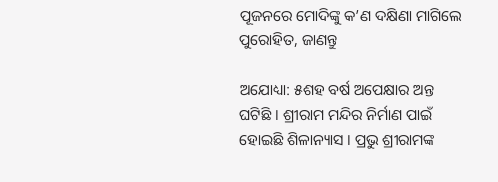ପୂଜନରେ ମୋଦିଙ୍କୁ କ’ଣ ଦକ୍ଷିଣା ମାଗିଲେ ପୁରୋହିତ, ଜାଣନ୍ତୁ

ଅଯୋଧ୍ୟା: ୫ଶହ ବର୍ଷ ଅପେକ୍ଷାର ଅନ୍ତ ଘଟିଛି । ଶ୍ରୀରାମ ମନ୍ଦିର ନିର୍ମାଣ ପାଇଁ ହୋଇଛି ଶିଳାନ୍ୟାସ । ପ୍ରଭୁ ଶ୍ରୀରାମଙ୍କ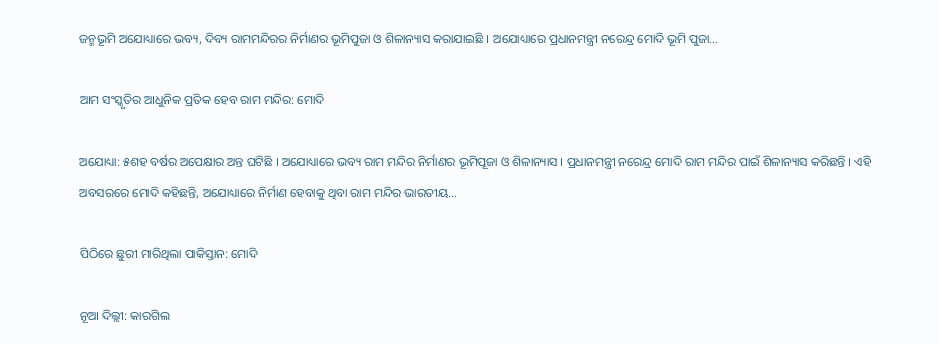ଜନ୍ମଭୂମି ଅଯୋଧ୍ୟାରେ ଭବ୍ୟ, ଦିବ୍ୟ ରାମମନ୍ଦିରର ନିର୍ମାଣର ଭୂମିପୁଜା ଓ ଶିଳାନ୍ୟାସ କରାଯାଇଛି । ଅଯୋଧ୍ୟାରେ ପ୍ରଧାନମନ୍ତ୍ରୀ ନରେନ୍ଦ୍ର ମୋଦି ଭୂମି ପୁଜା…

ଆମ ସଂସ୍କୃତିର ଆଧୁନିକ ପ୍ରତିକ ହେବ ରାମ ମନ୍ଦିର: ମୋଦି

ଅଯୋଧ୍ୟା: ୫ଶହ ବର୍ଷର ଅପେକ୍ଷାର ଅନ୍ତ ଘଟିଛି । ଅଯୋଧ୍ୟାରେ ଭବ୍ୟ ରାମ ମନ୍ଦିର ନିର୍ମାଣର ଭୂମିପୂଜା ଓ ଶିଳାନ୍ୟାସ । ପ୍ରଧାନମନ୍ତ୍ରୀ ନରେନ୍ଦ୍ର ମୋଦି ରାମ ମନ୍ଦିର ପାଇଁ ଶିଳାନ୍ୟାସ କରିଛନ୍ତି । ଏହି ଅବସରରେ ମୋଦି କହିଛନ୍ତି, ଅଯୋଧ୍ୟାରେ ନିର୍ମାଣ ହେବାକୁ ଥିବା ରାମ ମନ୍ଦିର ଭାରତୀୟ…

ପିଠିରେ ଛୁରୀ ମାରିଥିଲା ପାକିସ୍ତାନ: ମୋଦି

ନୂଆ ଦିଲ୍ଲୀ: କାରଗିଲ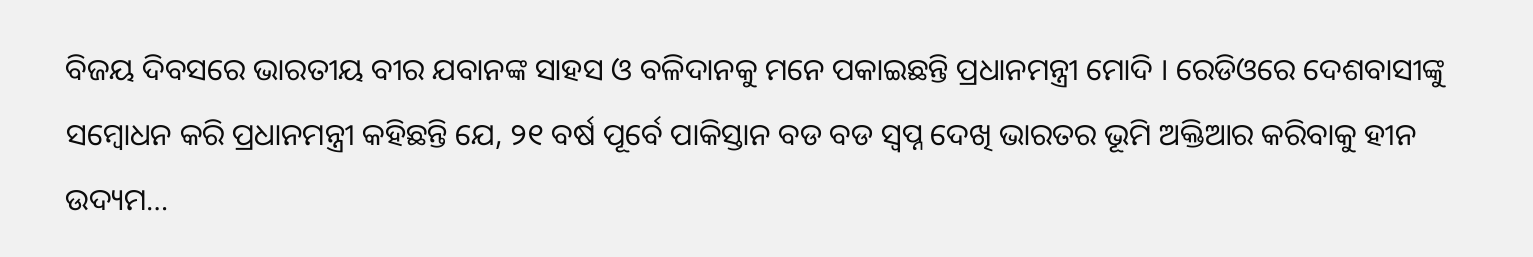ବିଜୟ ଦିବସରେ ଭାରତୀୟ ବୀର ଯବାନଙ୍କ ସାହସ ଓ ବଳିଦାନକୁ ମନେ ପକାଇଛନ୍ତି ପ୍ରଧାନମନ୍ତ୍ରୀ ମୋଦି । ରେଡିଓରେ ଦେଶବାସୀଙ୍କୁ ସମ୍ବୋଧନ କରି ପ୍ରଧାନମନ୍ତ୍ରୀ କହିଛନ୍ତି ଯେ, ୨୧ ବର୍ଷ ପୂର୍ବେ ପାକିସ୍ତାନ ବଡ ବଡ ସ୍ୱପ୍ନ ଦେଖି ଭାରତର ଭୂମି ଅକ୍ତିଆର କରିବାକୁ ହୀନ ଉଦ୍ୟମ…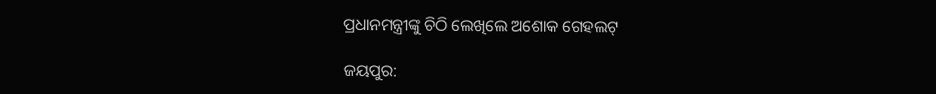ପ୍ରଧାନମନ୍ତ୍ରୀଙ୍କୁ ଚିଠି ଲେଖିଲେ ଅଶୋକ ଗେହଲଟ୍

ଜୟପୁର: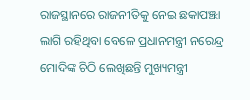ରାଜସ୍ଥାନରେ ରାଜନୀତିକୁ ନେଇ ଛକାପଞ୍ଝା ଲାଗି ରହିଥିବା ବେଳେ ପ୍ରଧାନମନ୍ତ୍ରୀ ନରେନ୍ଦ୍ର ମୋଦିଙ୍କ ଚିଠି ଲେଖିଛନ୍ତି ମୁଖ୍ୟମନ୍ତ୍ରୀ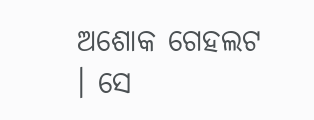ଅଶୋକ ଗେହଲଟ । ସେ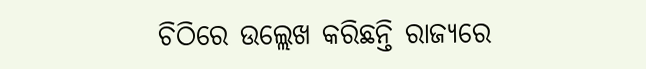ଚିଠିରେ ଉଲ୍ଲେଖ କରିଛନ୍ତି ରାଜ୍ୟରେ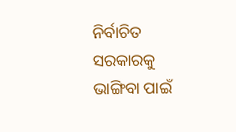ନିର୍ବାଚିତ ସରକାରକୁ ଭାଙ୍ଗିବା ପାଇଁ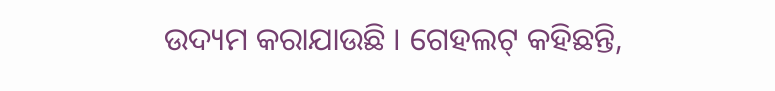ଉଦ୍ୟମ କରାଯାଉଛି । ଗେହଲଟ୍ କହିଛନ୍ତି,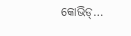କୋଭିଡ୍…